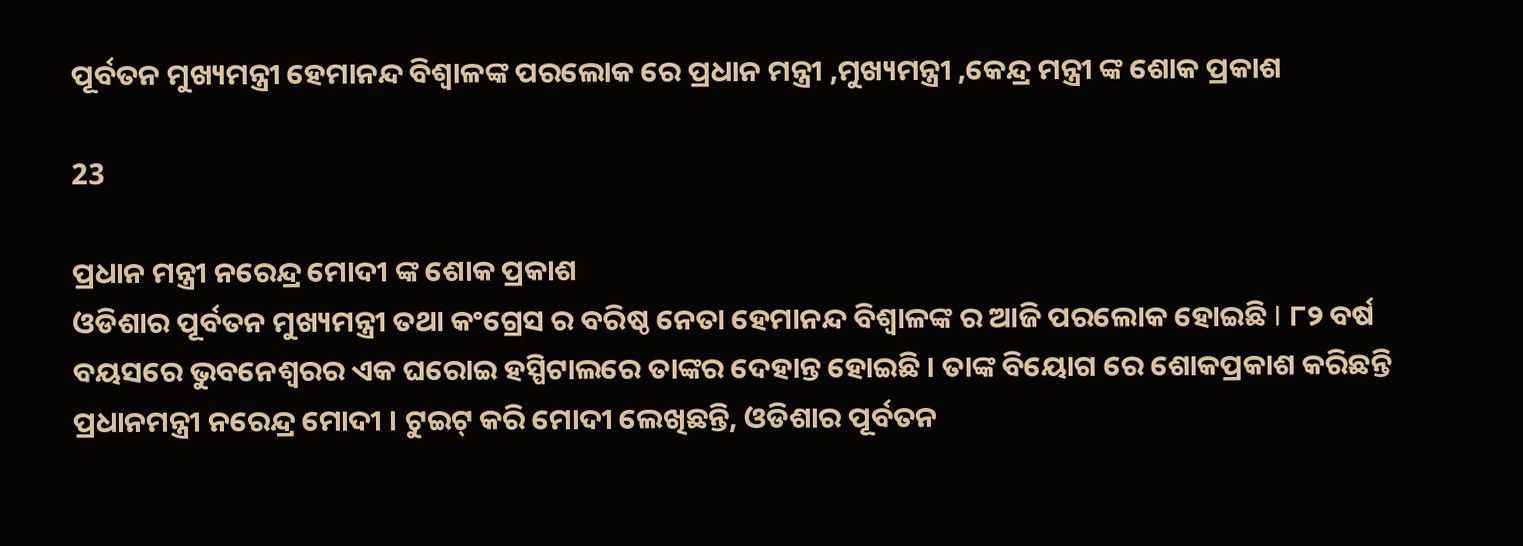ପୂର୍ବତନ ମୁଖ୍ୟମନ୍ତ୍ରୀ ହେମାନନ୍ଦ ବିଶ୍ୱାଳଙ୍କ ପରଲୋକ ରେ ପ୍ରଧାନ ମନ୍ତ୍ରୀ ,ମୁଖ୍ୟମନ୍ତ୍ରୀ ,କେନ୍ଦ୍ର ମନ୍ତ୍ରୀ ଙ୍କ ଶୋକ ପ୍ରକାଶ

23

ପ୍ରଧାନ ମନ୍ତ୍ରୀ ନରେନ୍ଦ୍ର ମୋଦୀ ଙ୍କ ଶୋକ ପ୍ରକାଶ
ଓଡିଶାର ପୂର୍ବତନ ମୁଖ୍ୟମନ୍ତ୍ରୀ ତଥା କଂଗ୍ରେସ ର ବରିଷ୍ଠ ନେତା ହେମାନନ୍ଦ ବିଶ୍ୱାଳଙ୍କ ର ଆଜି ପରଲୋକ ହୋଇଛି I ୮୨ ବର୍ଷ ବୟସରେ ଭୁବନେଶ୍ୱରର ଏକ ଘରୋଇ ହସ୍ପିଟାଲରେ ତାଙ୍କର ଦେହାନ୍ତ ହୋଇଛି । ତାଙ୍କ ବିୟୋଗ ରେ ଶୋକପ୍ରକାଶ କରିଛନ୍ତି ପ୍ରଧାନମନ୍ତ୍ରୀ ନରେନ୍ଦ୍ର ମୋଦୀ । ଟୁଇଟ୍ କରି ମୋଦୀ ଲେଖିଛନ୍ତି, ଓଡିଶାର ପୂର୍ବତନ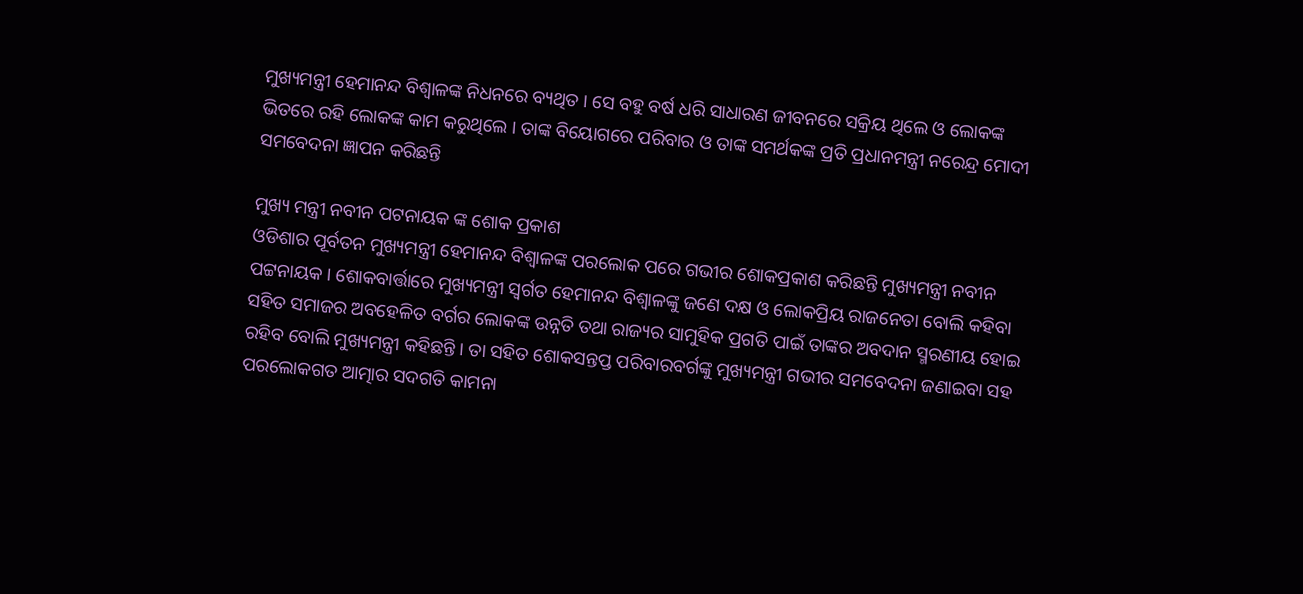ମୁଖ୍ୟମନ୍ତ୍ରୀ ହେମାନନ୍ଦ ବିଶ୍ୱାଳଙ୍କ ନିଧନରେ ବ୍ୟଥିତ । ସେ ବହୁ ବର୍ଷ ଧରି ସାଧାରଣ ଜୀବନରେ ସକ୍ରିୟ ଥିଲେ ଓ ଲୋକଙ୍କ ଭିତରେ ରହି ଲୋକଙ୍କ କାମ କରୁଥିଲେ । ତାଙ୍କ ବିୟୋଗରେ ପରିବାର ଓ ତାଙ୍କ ସମର୍ଥକଙ୍କ ପ୍ରତି ପ୍ରଧାନମନ୍ତ୍ରୀ ନରେନ୍ଦ୍ର ମୋଦୀ ସମବେଦନା ଜ୍ଞାପନ କରିଛନ୍ତି

ମୁଖ୍ୟ ମନ୍ତ୍ରୀ ନବୀନ ପଟନାୟକ ଙ୍କ ଶୋକ ପ୍ରକାଶ
ଓଡିଶାର ପୂର୍ବତନ ମୁଖ୍ୟମନ୍ତ୍ରୀ ହେମାନନ୍ଦ ବିଶ୍ୱାଳଙ୍କ ପରଲୋକ ପରେ ଗଭୀର ଶୋକପ୍ରକାଶ କରିଛନ୍ତି ମୁଖ୍ୟମନ୍ତ୍ରୀ ନବୀନ ପଟ୍ଟନାୟକ । ଶୋକବାର୍ତ୍ତାରେ ମୁଖ୍ୟମନ୍ତ୍ରୀ ସ୍ୱର୍ଗତ ହେମାନନ୍ଦ ବିଶ୍ୱାଳଙ୍କୁ ଜଣେ ଦକ୍ଷ ଓ ଲୋକପ୍ରିୟ ରାଜନେତା ବୋଲି କହିବା ସହିତ ସମାଜର ଅବହେଳିତ ବର୍ଗର ଲୋକଙ୍କ ଉନ୍ନତି ତଥା ରାଜ୍ୟର ସାମୁହିକ ପ୍ରଗତି ପାଇଁ ତାଙ୍କର ଅବଦାନ ସ୍ମରଣୀୟ ହୋଇ ରହିବ ବୋଲି ମୁଖ୍ୟମନ୍ତ୍ରୀ କହିଛନ୍ତି । ତା ସହିତ ଶୋକସନ୍ତପ୍ତ ପରିବାରବର୍ଗଙ୍କୁ ମୁଖ୍ୟମନ୍ତ୍ରୀ ଗଭୀର ସମବେଦନା ଜଣାଇବା ସହ ପରଲୋକଗତ ଆତ୍ମାର ସଦଗତି କାମନା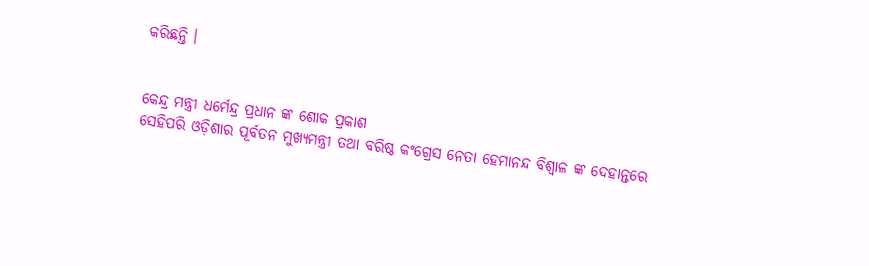କରିଛନ୍ତି ।


କେନ୍ଦ୍ର ମନ୍ତ୍ରୀ ଧର୍ମେନ୍ଦ୍ର ପ୍ରଧାନ ଙ୍କ ଶୋକ ପ୍ରକାଶ
ସେହିପରି ଓଡ଼ିଶାର ପୂର୍ବତନ ମୁଖ୍ୟମନ୍ତ୍ରୀ ତଥା ବରିଷ୍ଠ କଂଗ୍ରେସ ନେତା ହେମାନନ୍ଦ ବିଶ୍ୱାଳ ଙ୍କ ଦେହାନ୍ତରେ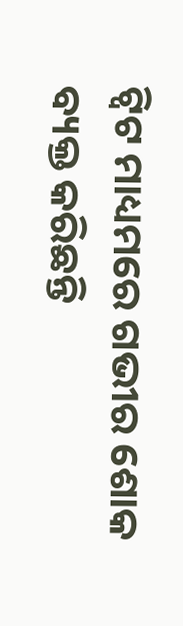ଟ୍ୱିଟ ମାଧ୍ୟମରେ ଗଭୀର ଶୋକ ବ୍ୟକ୍ତ କରିଛନ୍ତି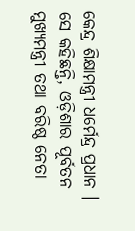କେନ୍ଦ୍ର ଶିକ୍ଷାମନ୍ତ୍ରୀ ଧର୍ମେନ୍ଦ୍ର ପ୍ରଧାନ । ସେ କହିଛନ୍ତି, ଓଡ଼ିଶାର ପୂର୍ବତନ ମୁଖ୍ୟମନ୍ତ୍ରୀ ତଥା ବରିଷ୍ଠ ନେତା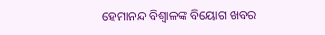ହେମାନନ୍ଦ ବିଶ୍ୱାଳଙ୍କ ବିୟୋଗ ଖବର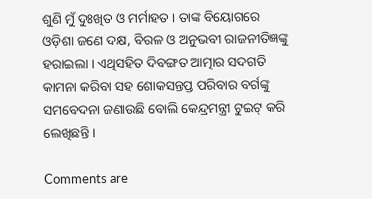ଶୁଣି ମୁଁ ଦୁଃଖିତ ଓ ମର୍ମାହତ । ତାଙ୍କ ବିୟୋଗରେ ଓଡ଼ିଶା ଜଣେ ଦକ୍ଷ, ବିରଳ ଓ ଅନୁଭବୀ ରାଜନୀତିଜ୍ଞଙ୍କୁ ହରାଇଲା । ଏଥିସହିତ ଦିବଙ୍ଗତ ଆତ୍ମାର ସଦଗତି କାମନା କରିବା ସହ ଶୋକସନ୍ତପ୍ତ ପରିବାର ବର୍ଗଙ୍କୁ ସମବେଦନା ଜଣାଉଛି ବୋଲି କେନ୍ଦ୍ରମନ୍ତ୍ରୀ ଟୁଇଟ୍ କରି ଲେଖିଛନ୍ତି ।

Comments are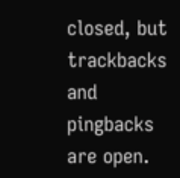closed, but trackbacks and pingbacks are open.